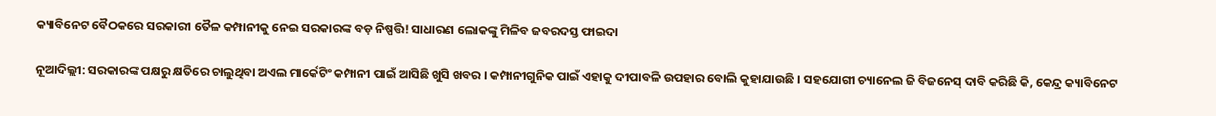କ୍ୟାବିନେଟ ବୈଠକରେ ସରକାରୀ ତୈଳ କମ୍ପାନୀକୁ ନେଇ ସରକାରଙ୍କ ବଡ଼ ନିଷ୍ପତ୍ତି! ସାଧାରଣ ଲୋକଙ୍କୁ ମିଳିବ ଜବରଦସ୍ତ ଫାଇଦା

ନୂଆଦିଲ୍ଲୀ: ସରକାରଙ୍କ ପକ୍ଷରୁ କ୍ଷତିରେ ଚାଲୁଥିବା ଅଏଲ ମାର୍କେଟିଂ କମ୍ପାନୀ ପାଇଁ ଆସିଛି ଖୁସି ଖବର । କମ୍ପାନୀଗୁନିକ ପାଇଁ ଏହାକୁ ଦୀପାବଳି ଉପହାର ବୋଲି କୁହାଯାଉଛି । ସହଯୋଗୀ ଚ୍ୟାନେଲ ଜି ବିଜନେସ୍ ଦାବି କରିଛି କି, କେନ୍ଦ୍ର କ୍ୟାବିନେଟ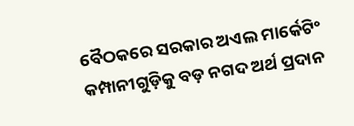ବୈଠକରେ ସରକାର ଅଏଲ ମାର୍କେଟିଂ କମ୍ପାନୀଗୁଡ଼ିକୁ ବଡ଼ ନଗଦ ଅର୍ଥ ପ୍ରଦାନ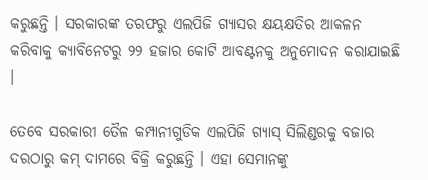କରୁଛନ୍ତି । ସରକାରଙ୍କ ତରଫରୁ ଏଲପିଜି ଗ୍ୟାସର କ୍ଷୟକ୍ଷତିର ଆକଳନ କରିବାକୁ କ୍ୟାବିନେଟରୁ ୨୨ ହଜାର କୋଟି ଆବଣ୍ଟନକୁ ଅନୁମୋଦନ କରାଯାଇଛି ।

ତେବେ ସରକାରୀ ତୈଳ କମ୍ପାନୀଗୁଡିକ ଏଲପିଜି ଗ୍ୟାସ୍ ସିଲିଣ୍ଡରକୁ ବଜାର ଦରଠାରୁ କମ୍ ଦାମରେ ବିକ୍ରି କରୁଛନ୍ତି । ଏହା ସେମାନଙ୍କୁ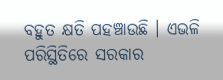ବହୁତ କ୍ଷତି ପହଞ୍ଚାଉଛି । ଏଭଳି ପରିସ୍ଥିତିରେ ସରକାର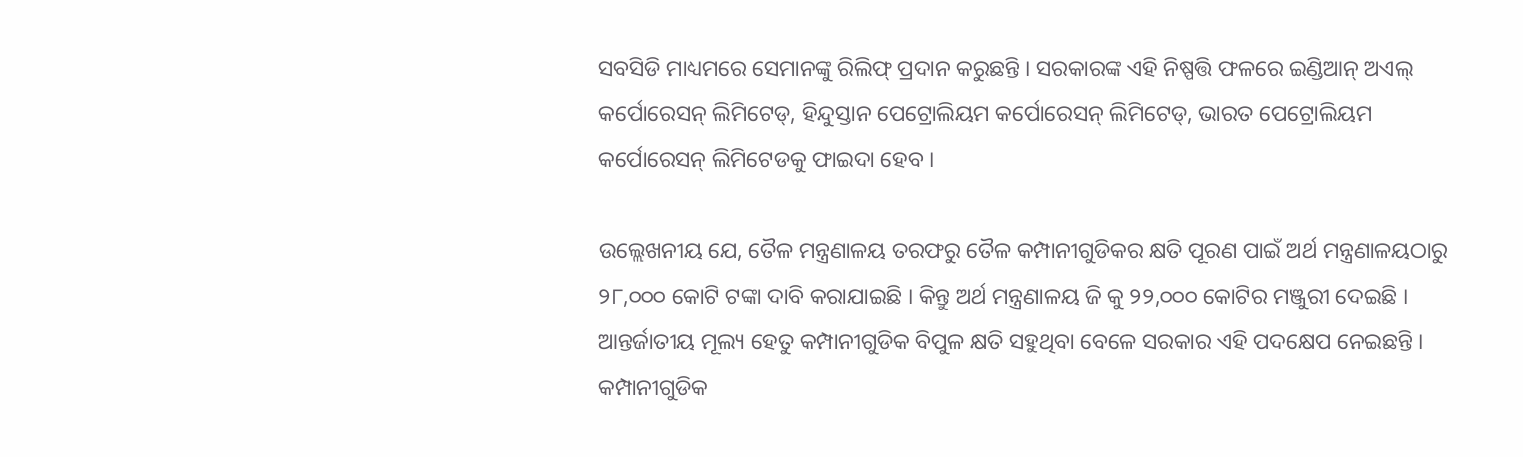ସବସିଡି ମାଧ୍ୟମରେ ସେମାନଙ୍କୁ ରିଲିଫ୍ ପ୍ରଦାନ କରୁଛନ୍ତି । ସରକାରଙ୍କ ଏହି ନିଷ୍ପତ୍ତି ଫଳରେ ଇଣ୍ଡିଆନ୍ ଅଏଲ୍ କର୍ପୋରେସନ୍ ଲିମିଟେଡ୍, ହିନ୍ଦୁସ୍ତାନ ପେଟ୍ରୋଲିୟମ କର୍ପୋରେସନ୍ ଲିମିଟେଡ୍, ଭାରତ ପେଟ୍ରୋଲିୟମ କର୍ପୋରେସନ୍ ଲିମିଟେଡକୁ ଫାଇଦା ହେବ ।

ଉଲ୍ଲେଖନୀୟ ଯେ, ତୈଳ ମନ୍ତ୍ରଣାଳୟ ତରଫରୁ ତୈଳ କମ୍ପାନୀଗୁଡିକର କ୍ଷତି ପୂରଣ ପାଇଁ ଅର୍ଥ ମନ୍ତ୍ରଣାଳୟଠାରୁ ୨୮,୦୦୦ କୋଟି ଟଙ୍କା ଦାବି କରାଯାଇଛି । କିନ୍ତୁ ଅର୍ଥ ମନ୍ତ୍ରଣାଳୟ ଜି କୁ ୨୨,୦୦୦ କୋଟିର ମଞ୍ଜୁରୀ ଦେଇଛି । ଆନ୍ତର୍ଜାତୀୟ ମୂଲ୍ୟ ହେତୁ କମ୍ପାନୀଗୁଡିକ ବିପୁଳ କ୍ଷତି ସହୁଥିବା ବେଳେ ସରକାର ଏହି ପଦକ୍ଷେପ ନେଇଛନ୍ତି । କମ୍ପାନୀଗୁଡିକ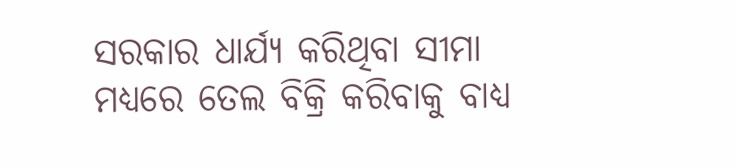ସରକାର ଧାର୍ଯ୍ୟ କରିଥିବା ସୀମା ମଧ୍ୟରେ ତେଲ ବିକ୍ରି କରିବାକୁ ବାଧ୍ୟ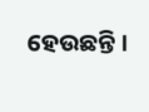ହେଉଛନ୍ତି ।